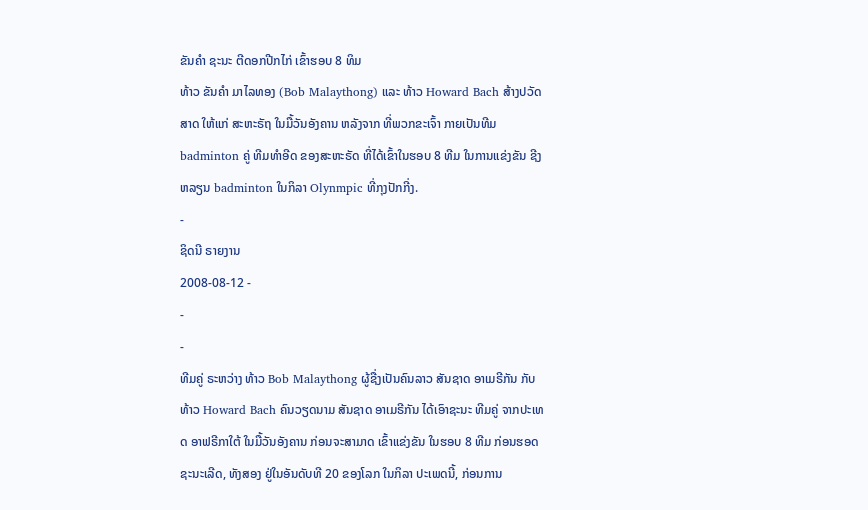ຂັນຄໍາ ຊະນະ ຕີດອກປີກໄກ່ ເຂົ້າຮອບ 8 ທິມ
ທ້າວ ຂັນຄໍາ ມາໄລທອງ (Bob Malaythong) ແລະ ທ້າວ Howard Bach ສ້າງປວັດສາດ ໃຫ້ແກ່ ສະຫະຣັຖ ໃນມື້ວັນອັງຄານ ຫລັງຈາກ ທີ່ພວກຂະເຈົ້າ ກາຍເປັນທີມ badminton ຄູ່ ທີມທຳອີດ ຂອງສະຫະຣັດ ທີ່ໄດ້ເຂົ້າໃນຮອບ 8 ທີມ ໃນການແຂ່ງຂັນ ຊີງຫລຽນ badminton ໃນກິລາ Olynmpic ທີ່ກຸງປັກກີ່ງ.
-
ຊິດນີ ຣາຍງານ
2008-08-12 -
-
-
ທີມຄູ່ ຣະຫວ່າງ ທ້າວ Bob Malaythong ຜູ້ຊື່ງເປັນຄົນລາວ ສັນຊາດ ອາເມຣີກັນ ກັບທ້າວ Howard Bach ຄົນວຽດນາມ ສັນຊາດ ອາເມຣີກັນ ໄດ້ເອົາຊະນະ ທີມຄູ່ ຈາກປະເທດ ອາຟຣີກາໃຕ້ ໃນມື້ວັນອັງຄານ ກ່ອນຈະສາມາດ ເຂົ້າແຂ່ງຂັນ ໃນຮອບ 8 ທີມ ກ່ອນຮອດ ຊະນະເລີດ, ທັງສອງ ຢູ່ໃນອັນດັບທີ 20 ຂອງໂລກ ໃນກິລາ ປະເພດນີ້, ກ່ອນການ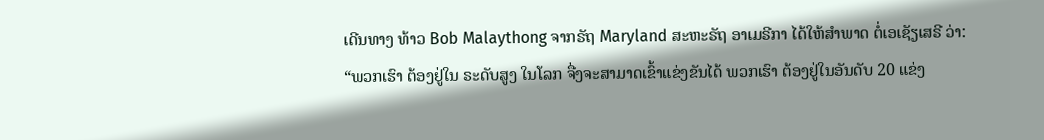ເດີນທາງ ທ້າວ Bob Malaythong ຈາກຣັຖ Maryland ສະຫະຣັຖ ອາເມຣີກາ ໄດ້ໃຫ້ສຳພາດ ຕໍ່ເອເຊັຽເສຣີ ວ່າ:
“ພວກເຮົາ ຕ້ອງຢູ່ໃນ ຣະດັບສູງ ໃນໂລກ ຈື່ງຈະສາມາດເຂົ້າແຂ່ງຂັນໄດ້ ພວກເຮົາ ຕ້ອງຢູ່ໃນອັນດັບ 20 ແຂ່ງ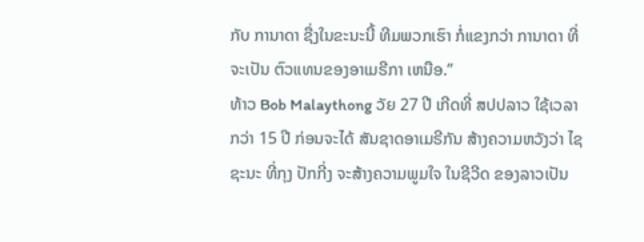ກັບ ການາດາ ຊື່ງໃນຂະນະນີ້ ທີມພວກເຮົາ ກໍ່ແຂງກວ່າ ການາດາ ທີ່ຈະເປັນ ຕົວແທນຂອງອາເມຣີກາ ເຫນືອ.”
ທ້າວ Bob Malaythong ວັຍ 27 ປີ ເກີດທີ່ ສປປລາວ ໃຊ້ເວລາ ກວ່າ 15 ປີ ກ່ອນຈະໄດ້ ສັນຊາດອາເມຣີກັນ ສ້າງຄວາມຫວັງວ່າ ໄຊຊະນະ ທີ່ກຸງ ປັກກີ່ງ ຈະສ້າງຄວາມພູມໃຈ ໃນຊີວີດ ຂອງລາວເປັນ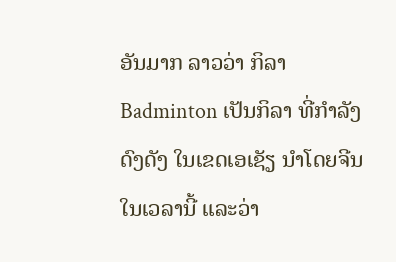ອັນມາກ ລາວວ່າ ກິລາ Badminton ເປັນກິລາ ທີ່ກຳລັງດົງດັງ ໃນເຂດເອເຊັຽ ນຳໂດຍຈີນ ໃນເວລານີ້ ແລະວ່າ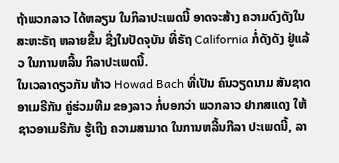ຖ້າພວກລາວ ໄດ້ຫລຽນ ໃນກິລາປະເພດນີ້ ອາດຈະສ້າງ ຄວາມດົງດັງໃນສະຫະຣັຖ ຫລາຍຂື້ນ ຊື່ງໃນປັດຈຸບັນ ທີ່ຣັຖ California ກໍ່ດັງດັງ ຢູ່ແລ້ວ ໃນການຫລີ້ນ ກິລາປະເພດນີ້.
ໃນເວລາດຽວກັນ ທ້າວ Howad Bach ທີ່ເປັນ ຄົນວຽດນາມ ສັນຊາດອາເມຣີກັນ ຄູ່ຮ່ວມທີມ ຂອງລາວ ກໍ່ບອກວ່າ ພວກລາວ ຢາກສແດງ ໃຫ້ຊາວອາເມຣີກັນ ຮູ້ເຖີງ ຄວາມສາມາດ ໃນການຫລີ້ນກີລາ ປະເພດນີ້, ລາ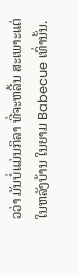ວວ່າ ມັນບໍ່ແມ່ນກິລາ ທີ່ຈະຫລີ້ນ ສະເພາະແຕ່ ໃນຫລັງບ້ານ ໃນຍາມ Babecue ເທົ່ານັ້ນ.